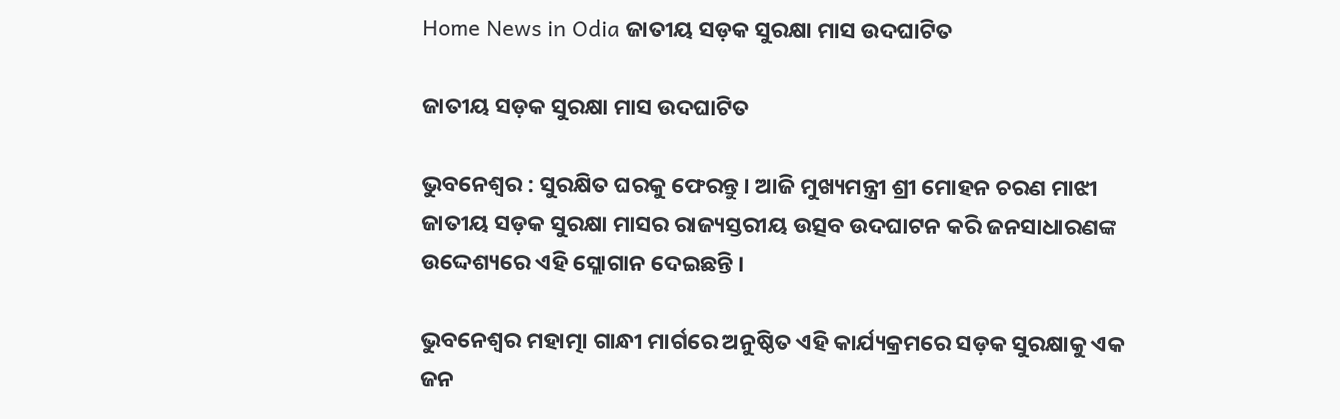Home News in Odia ଜାତୀୟ ସଡ଼କ ସୁରକ୍ଷା ମାସ ଉଦଘାଟିତ

ଜାତୀୟ ସଡ଼କ ସୁରକ୍ଷା ମାସ ଉଦଘାଟିତ

ଭୁବନେଶ୍ୱର : ସୁରକ୍ଷିତ ଘରକୁ ଫେରନ୍ତୁ । ଆଜି ମୁଖ୍ୟମନ୍ତ୍ରୀ ଶ୍ରୀ ମୋହନ ଚରଣ ମାଝୀ ଜାତୀୟ ସଡ଼କ ସୁରକ୍ଷା ମାସର ରାଜ୍ୟସ୍ତରୀୟ ଉତ୍ସବ ଉଦଘାଟନ କରି ଜନସାଧାରଣଙ୍କ ଉଦ୍ଦେଶ୍ୟରେ ଏହି ସ୍ଲୋଗାନ ଦେଇଛନ୍ତି ।

ଭୁବନେଶ୍ୱର ମହାତ୍ମା ଗାନ୍ଧୀ ମାର୍ଗରେ ଅନୁଷ୍ଠିତ ଏହି କାର୍ଯ୍ୟକ୍ରମରେ ସଡ଼କ ସୁରକ୍ଷାକୁ ଏକ ଜନ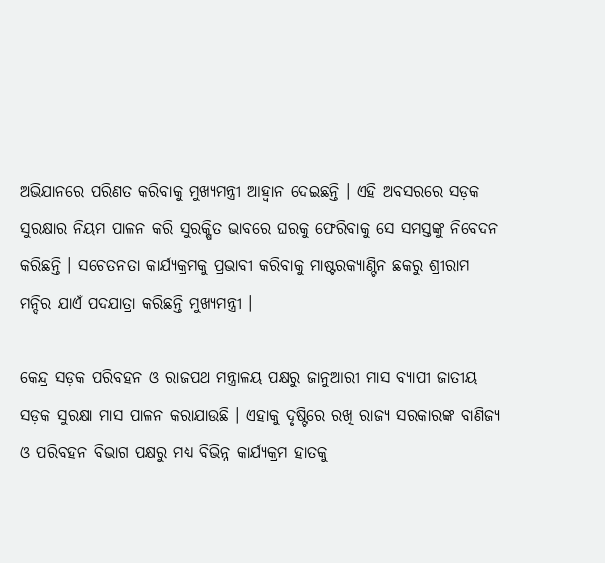ଅଭିଯାନରେ ପରିଣତ କରିବାକୁ ମୁଖ୍ୟମନ୍ତ୍ରୀ ଆହ୍ୱାନ ଦେଇଛନ୍ତି । ଏହି ଅବସରରେ ସଡ଼କ ସୁରକ୍ଷାର ନିୟମ ପାଳନ କରି ସୁରକ୍ଷିତ ଭାବରେ ଘରକୁ ଫେରିବାକୁ ସେ ସମସ୍ତଙ୍କୁ ନିବେଦନ କରିଛନ୍ତି । ସଚେତନତା କାର୍ଯ୍ୟକ୍ରମକୁ ପ୍ରଭାବୀ କରିବାକୁ ମାଷ୍ଟରକ୍ୟାଣ୍ଟିନ ଛକରୁ ଶ୍ରୀରାମ ମନ୍ଦିର ଯାଏଁ ପଦଯାତ୍ରା କରିଛନ୍ତି ମୁଖ୍ୟମନ୍ତ୍ରୀ ।

କେନ୍ଦ୍ର ସଡ଼କ ପରିବହନ ଓ ରାଜପଥ ମନ୍ତ୍ରାଳୟ ପକ୍ଷରୁ ଜାନୁଆରୀ ମାସ ବ୍ୟାପୀ ଜାତୀୟ ସଡ଼କ ସୁରକ୍ଷା ମାସ ପାଳନ କରାଯାଉଛି । ଏହାକୁ ଦୃଷ୍ଟିରେ ରଖି ରାଜ୍ୟ ସରକାରଙ୍କ ବାଣିଜ୍ୟ ଓ ପରିବହନ ବିଭାଗ ପକ୍ଷରୁ ମଧ୍ୟ ବିଭିନ୍ନ କାର୍ଯ୍ୟକ୍ରମ ହାତକୁ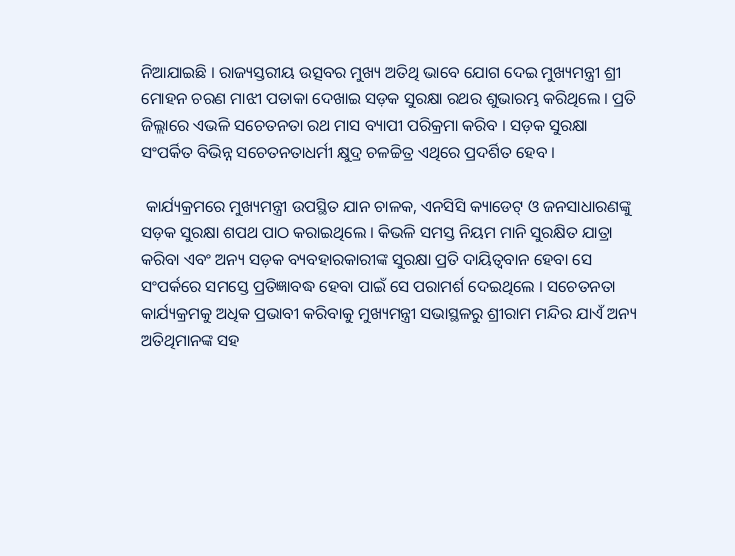ନିଆଯାଇଛି । ରାଜ୍ୟସ୍ତରୀୟ ଉତ୍ସବର ମୁଖ୍ୟ ଅତିଥି ଭାବେ ଯୋଗ ଦେଇ ମୁଖ୍ୟମନ୍ତ୍ରୀ ଶ୍ରୀ ମୋହନ ଚରଣ ମାଝୀ ପତାକା ଦେଖାଇ ସଡ଼କ ସୁରକ୍ଷା ରଥର ଶୁଭାରମ୍ଭ କରିଥିଲେ । ପ୍ରତି ଜିଲ୍ଲାରେ ଏଭଳି ସଚେତନତା ରଥ ମାସ ବ୍ୟାପୀ ପରିକ୍ରମା କରିବ । ସଡ଼କ ସୁରକ୍ଷା ସଂପର୍କିତ ବିଭିନ୍ନ ସଚେତନତାଧର୍ମୀ କ୍ଷୁଦ୍ର ଚଳଚ୍ଚିତ୍ର ଏଥିରେ ପ୍ରଦର୍ଶିତ ହେବ ।

 କାର୍ଯ୍ୟକ୍ରମରେ ମୁଖ୍ୟମନ୍ତ୍ରୀ ଉପସ୍ଥିତ ଯାନ ଚାଳକ, ଏନସିସି କ୍ୟାଡେଟ୍ ଓ ଜନସାଧାରଣଙ୍କୁ ସଡ଼କ ସୁରକ୍ଷା ଶପଥ ପାଠ କରାଇଥିଲେ । କିଭଳି ସମସ୍ତ ନିୟମ ମାନି ସୁରକ୍ଷିତ ଯାତ୍ରା କରିବା ଏବଂ ଅନ୍ୟ ସଡ଼କ ବ୍ୟବହାରକାରୀଙ୍କ ସୁରକ୍ଷା ପ୍ରତି ଦାୟିତ୍ୱବାନ ହେବା ସେ ସଂପର୍କରେ ସମସ୍ତେ ପ୍ରତିଜ୍ଞାବଦ୍ଧ ହେବା ପାଇଁ ସେ ପରାମର୍ଶ ଦେଇଥିଲେ । ସଚେତନତା କାର୍ଯ୍ୟକ୍ରମକୁ ଅଧିକ ପ୍ରଭାବୀ କରିବାକୁ ମୁଖ୍ୟମନ୍ତ୍ରୀ ସଭାସ୍ଥଳରୁ ଶ୍ରୀରାମ ମନ୍ଦିର ଯାଏଁ ଅନ୍ୟ ଅତିଥିମାନଙ୍କ ସହ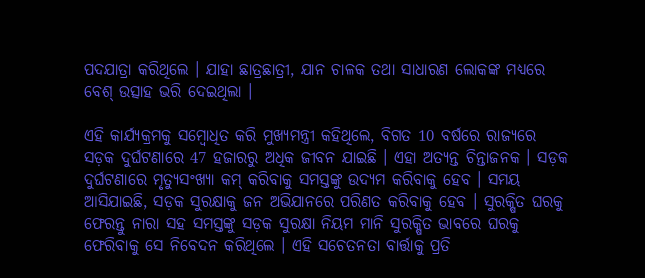ପଦଯାତ୍ରା କରିଥିଲେ । ଯାହା ଛାତ୍ରଛାତ୍ରୀ, ଯାନ ଚାଳକ ତଥା ସାଧାରଣ ଲୋକଙ୍କ ମଧ୍ୟରେ ବେଶ୍ ଉତ୍ସାହ ଭରି ଦେଇଥିଲା ।

ଏହି କାର୍ଯ୍ୟକ୍ରମକୁ ସମ୍ବୋଧିତ କରି ମୁଖ୍ୟମନ୍ତ୍ରୀ କହିଥିଲେ, ବିଗତ 10 ବର୍ଷରେ ରାଜ୍ୟରେ ସଡ଼କ ଦୁର୍ଘଟଣାରେ 47 ହଜାରରୁ ଅଧିକ ଜୀବନ ଯାଇଛି । ଏହା ଅତ୍ୟନ୍ତ ଚିନ୍ତାଜନକ । ସଡ଼କ ଦୁର୍ଘଟଣାରେ ମୃତ୍ୟୁସଂଖ୍ୟା କମ୍ କରିବାକୁ ସମସ୍ତଙ୍କୁ ଉଦ୍ୟମ କରିବାକୁ ହେବ । ସମୟ ଆସିଯାଇଛି, ସଡ଼କ ସୁରକ୍ଷାକୁ ଜନ ଅଭିଯାନରେ ପରିଣତ କରିବାକୁ ହେବ । ସୁରକ୍ଷିତ ଘରକୁ ଫେରନ୍ତୁ ନାରା ସହ ସମସ୍ତଙ୍କୁ ସଡ଼କ ସୁରକ୍ଷା ନିୟମ ମାନି ସୁରକ୍ଷିତ ଭାବରେ ଘରକୁ ଫେରିବାକୁ ସେ ନିବେଦନ କରିଥିଲେ । ଏହି ସଚେତନତା ବାର୍ତ୍ତାକୁ ପ୍ରତି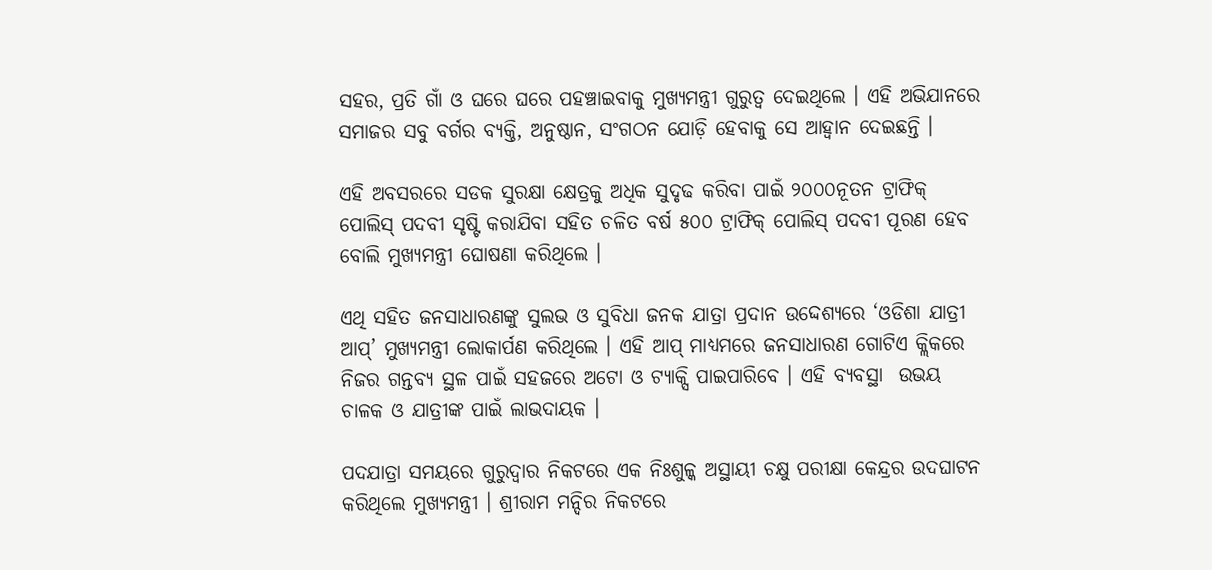ସହର, ପ୍ରତି ଗାଁ ଓ ଘରେ ଘରେ ପହଞ୍ଚାଇବାକୁ ମୁଖ୍ୟମନ୍ତ୍ରୀ ଗୁରୁତ୍ୱ ଦେଇଥିଲେ । ଏହି ଅଭିଯାନରେ ସମାଜର ସବୁ ବର୍ଗର ବ୍ୟକ୍ତି, ଅନୁଷ୍ଠାନ, ସଂଗଠନ ଯୋଡ଼ି ହେବାକୁ ସେ ଆହ୍ୱାନ ଦେଇଛନ୍ତି ।

ଏହି ଅବସରରେ ସଡକ ସୁରକ୍ଷା କ୍ଷେତ୍ରକୁ ଅଧିକ ସୁଦୃଢ କରିବା ପାଇଁ ୨୦୦୦ନୂତନ ଟ୍ରାଫିକ୍ ପୋଲିସ୍ ପଦବୀ ସୃଷ୍ଟି କରାଯିବା ସହିତ ଚଳିତ ବର୍ଷ ୫୦୦ ଟ୍ରାଫିକ୍ ପୋଲିସ୍ ପଦବୀ ପୂରଣ ହେବ ବୋଲି ମୁଖ୍ୟମନ୍ତ୍ରୀ ଘୋଷଣା କରିଥିଲେ ।

ଏଥି ସହିତ ଜନସାଧାରଣଙ୍କୁ ସୁଲଭ ଓ ସୁବିଧା ଜନକ ଯାତ୍ରା ପ୍ରଦାନ ଉଦ୍ଦେଶ୍ୟରେ ‘ଓଡିଶା ଯାତ୍ରୀ ଆପ୍’ ମୁଖ୍ୟମନ୍ତ୍ରୀ ଲୋକାର୍ପଣ କରିଥିଲେ । ଏହି ଆପ୍ ମାଧ୍ୟମରେ ଜନସାଧାରଣ ଗୋଟିଏ କ୍ଲିକରେ ନିଜର ଗନ୍ତବ୍ୟ ସ୍ଥଳ ପାଇଁ ସହଜରେ ଅଟୋ ଓ ଟ୍ୟାକ୍ସି ପାଇପାରିବେ । ଏହି ବ୍ୟବସ୍ଥା  ଉଭୟ ଚାଳକ ଓ ଯାତ୍ରୀଙ୍କ ପାଇଁ ଲାଭଦାୟକ ।

ପଦଯାତ୍ରା ସମୟରେ ଗୁରୁଦ୍ୱାର ନିକଟରେ ଏକ ନିଃଶୁଳ୍କ ଅସ୍ଥାୟୀ ଚକ୍ଷୁ ପରୀକ୍ଷା କେନ୍ଦ୍ରର ଉଦଘାଟନ କରିଥିଲେ ମୁଖ୍ୟମନ୍ତ୍ରୀ । ଶ୍ରୀରାମ ମନ୍ଦିର ନିକଟରେ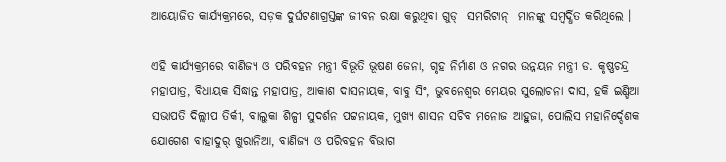ଆୟୋଜିତ କାର୍ଯ୍ୟକ୍ରମରେ, ସଡ଼କ ଦୁର୍ଘଟଣାଗ୍ରସ୍ତଙ୍କ ଜୀବନ ରକ୍ଷା କରୁଥିବା ଗୁଡ୍  ସମରିଟାନ୍  ମାନଙ୍କୁ ସମ୍ବର୍ଦ୍ଧିତ କରିଥିଲେ ।

ଏହି କାର୍ଯ୍ୟକ୍ରମରେ ବାଣିଜ୍ୟ ଓ ପରିବହନ ମନ୍ତ୍ରୀ ବିଭୂତି ଭୂଷଣ ଜେନା, ଗୃହ ନିର୍ମାଣ ଓ ନଗର ଉନ୍ନୟନ ମନ୍ତ୍ରୀ ଡ. କୃଷ୍ଣଚନ୍ଦ୍ର ମହାପାତ୍ର, ବିଧାୟକ ସିଦ୍ଧାନ୍ତ ମହାପାତ୍ର, ଆକାଶ ଦାସନାୟକ, ବାବୁ ସିଂ, ଭୁବନେଶ୍ୱର ମେୟର ସୁଲୋଚନା ଦାସ, ହକି ଇଣ୍ଡିଆ ସଭାପତି ଦିଲ୍ଲୀପ ତିର୍କୀ, ବାଲୁକା ଶିଳ୍ପୀ ସୁଦର୍ଶନ ପଟ୍ଟନାୟକ, ମୁଖ୍ୟ ଶାସନ ସଚିବ ମନୋଜ ଆହୁଜା, ପୋଲିସ ମହାନିର୍ଦ୍ଦେଶକ ଯୋଗେଶ ବାହାଦୁର୍ ଖୁରାନିଆ, ବାଣିଜ୍ୟ ଓ ପରିବହନ ବିଭାଗ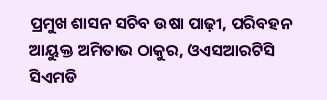ପ୍ରମୁଖ ଶାସନ ସଚିବ ଉଷା ପାଢ଼ୀ, ପରିବହନ ଆୟୁକ୍ତ ଅମିତାଭ ଠାକୁର, ଓଏସଆରଟିସି ସିଏମଡି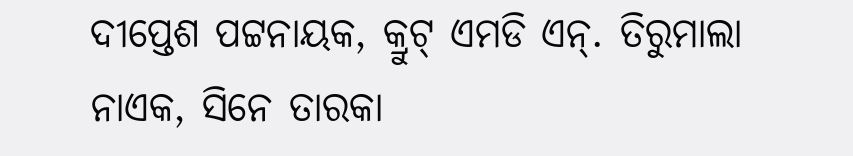ଦୀପ୍ତେଶ ପଟ୍ଟନାୟକ, କ୍ରୁଟ୍ ଏମଡି ଏନ୍. ତିରୁମାଲା ନାଏକ, ସିନେ ତାରକା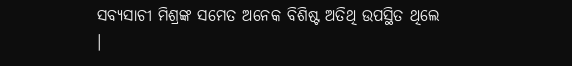ସବ୍ୟସାଚୀ ମିଶ୍ରଙ୍କ ସମେତ ଅନେକ ବିଶିଷ୍ଟ ଅତିଥି ଉପସ୍ଥିତ ଥିଲେ ।